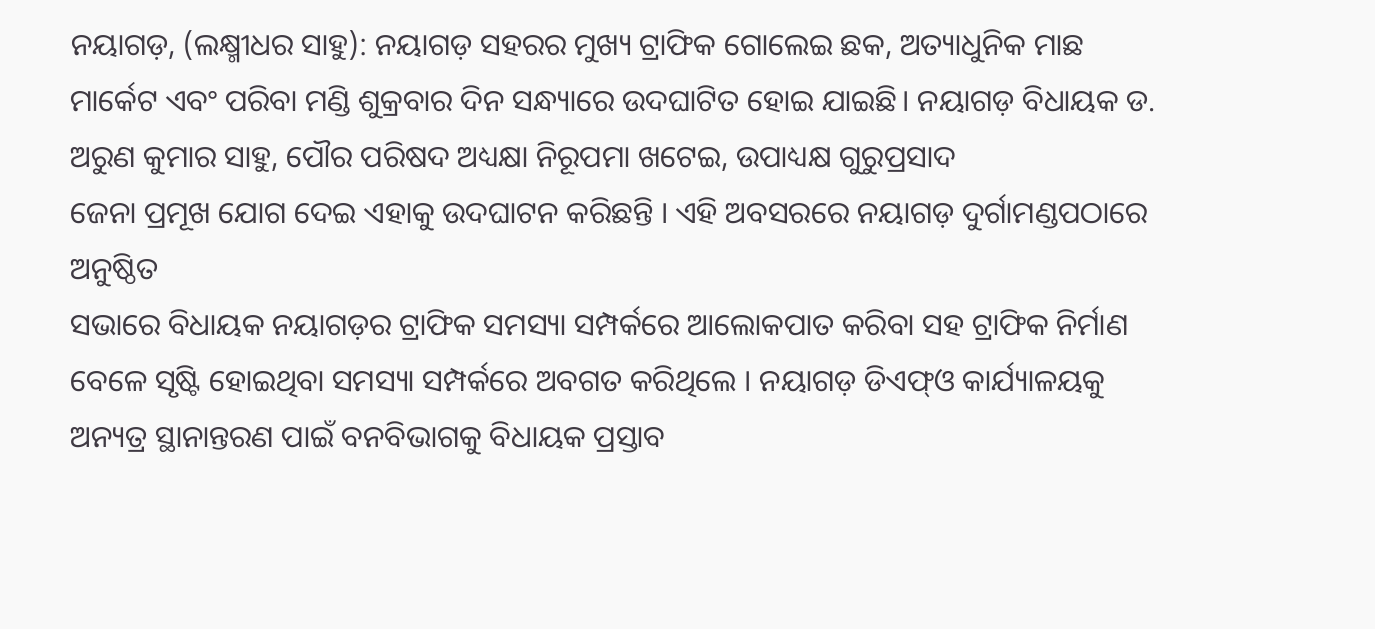ନୟାଗଡ଼, (ଲକ୍ଷ୍ମୀଧର ସାହୁ): ନୟାଗଡ଼ ସହରର ମୁଖ୍ୟ ଟ୍ରାଫିକ ଗୋଲେଇ ଛକ, ଅତ୍ୟାଧୁନିକ ମାଛ ମାର୍କେଟ ଏବଂ ପରିବା ମଣ୍ଡି ଶୁକ୍ରବାର ଦିନ ସନ୍ଧ୍ୟାରେ ଉଦଘାଟିତ ହୋଇ ଯାଇଛି। ନୟାଗଡ଼ ବିଧାୟକ ଡ. ଅରୁଣ କୁମାର ସାହୁ, ପୌର ପରିଷଦ ଅଧ୍ୟକ୍ଷା ନିରୂପମା ଖଟେଇ, ଉପାଧ୍ୟକ୍ଷ ଗୁରୁପ୍ରସାଦ
ଜେନା ପ୍ରମୂଖ ଯୋଗ ଦେଇ ଏହାକୁ ଉଦଘାଟନ କରିଛନ୍ତି । ଏହି ଅବସରରେ ନୟାଗଡ଼ ଦୁର୍ଗାମଣ୍ଡପଠାରେ ଅନୁଷ୍ଠିତ
ସଭାରେ ବିଧାୟକ ନୟାଗଡ଼ର ଟ୍ରାଫିକ ସମସ୍ୟା ସମ୍ପର୍କରେ ଆଲୋକପାତ କରିବା ସହ ଟ୍ରାଫିକ ନିର୍ମାଣ ବେଳେ ସୃଷ୍ଟି ହୋଇଥିବା ସମସ୍ୟା ସମ୍ପର୍କରେ ଅବଗତ କରିଥିଲେ । ନୟାଗଡ଼ ଡିଏଫ୍ଓ କାର୍ଯ୍ୟାଳୟକୁ ଅନ୍ୟତ୍ର ସ୍ଥାନାନ୍ତରଣ ପାଇଁ ବନବିଭାଗକୁ ବିଧାୟକ ପ୍ରସ୍ତାବ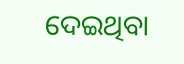ଦେଇଥିବା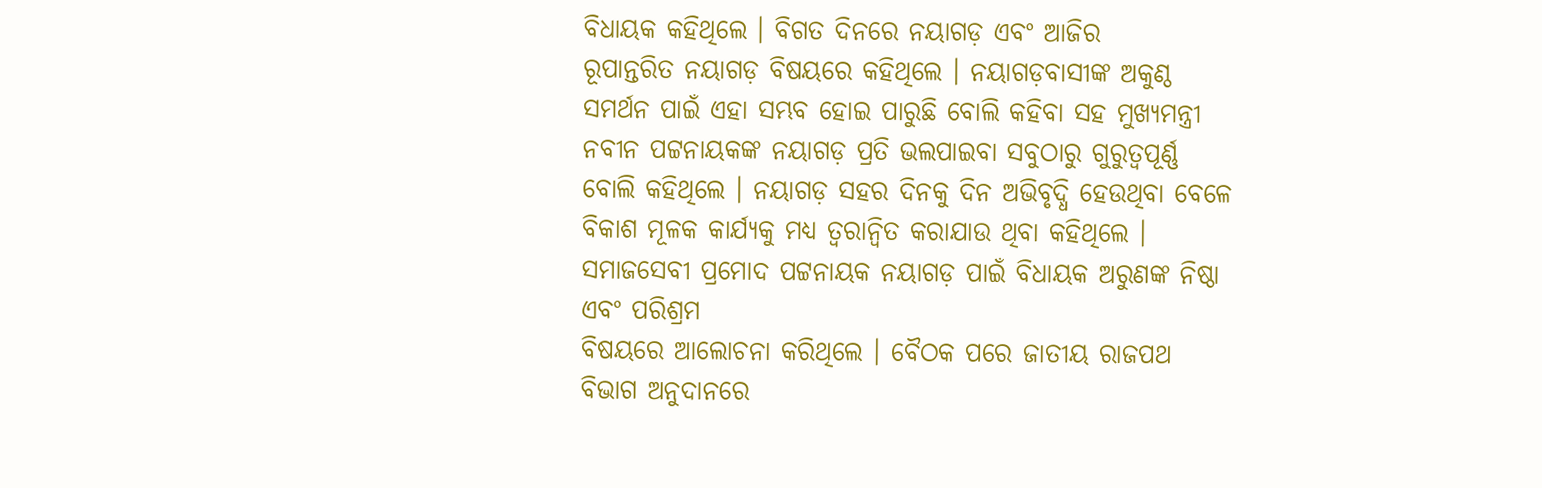ବିଧାୟକ କହିଥିଲେ । ବିଗତ ଦିନରେ ନୟାଗଡ଼ ଏବଂ ଆଜିର
ରୂପାନ୍ତରିତ ନୟାଗଡ଼ ବିଷୟରେ କହିଥିଲେ । ନୟାଗଡ଼ବାସୀଙ୍କ ଅକୁଣ୍ଠ ସମର୍ଥନ ପାଇଁ ଏହା ସମ୍ଭବ ହୋଇ ପାରୁଛି ବୋଲି କହିବା ସହ ମୁଖ୍ୟମନ୍ତ୍ରୀ ନବୀନ ପଟ୍ଟନାୟକଙ୍କ ନୟାଗଡ଼ ପ୍ରତି ଭଲପାଇବା ସବୁଠାରୁ ଗୁରୁତ୍ବପୂର୍ଣ୍ଣ ବୋଲି କହିଥିଲେ । ନୟାଗଡ଼ ସହର ଦିନକୁ ଦିନ ଅଭିବୃଦ୍ଧି ହେଉଥିବା ବେଳେ ବିକାଶ ମୂଳକ କାର୍ଯ୍ୟକୁ ମଧ୍ୟ ତ୍ବରାନ୍ବିତ କରାଯାଉ ଥିବା କହିଥିଲେ । ସମାଜସେବୀ ପ୍ରମୋଦ ପଟ୍ଟନାୟକ ନୟାଗଡ଼ ପାଇଁ ବିଧାୟକ ଅରୁଣଙ୍କ ନିଷ୍ଠା ଏବଂ ପରିଶ୍ରମ
ବିଷୟରେ ଆଲୋଚନା କରିଥିଲେ । ବୈଠକ ପରେ ଜାତୀୟ ରାଜପଥ ବିଭାଗ ଅନୁଦାନରେ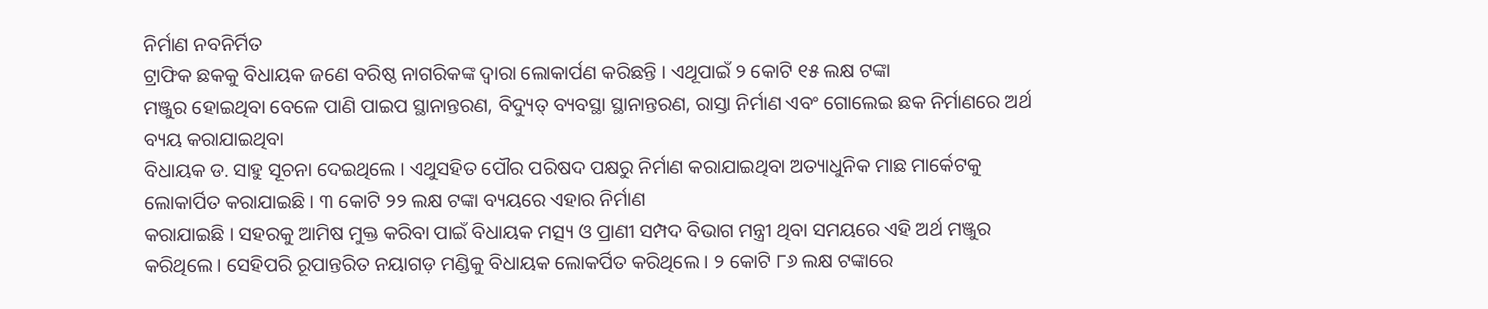ନିର୍ମାଣ ନବନିର୍ମିତ
ଟ୍ରାଫିକ ଛକକୁ ବିଧାୟକ ଜଣେ ବରିଷ୍ଠ ନାଗରିକଙ୍କ ଦ୍ବାରା ଲୋକାର୍ପଣ କରିଛନ୍ତି । ଏଥୂପାଇଁ ୨ କୋଟି ୧୫ ଲକ୍ଷ ଟଙ୍କା
ମଞ୍ଜୁର ହୋଇଥିବା ବେଳେ ପାଣି ପାଇପ ସ୍ଥାନାନ୍ତରଣ, ବିଦ୍ୟୁତ୍ ବ୍ୟବସ୍ଥା ସ୍ଥାନାନ୍ତରଣ, ରାସ୍ତା ନିର୍ମାଣ ଏବଂ ଗୋଲେଇ ଛକ ନିର୍ମାଣରେ ଅର୍ଥ ବ୍ୟୟ କରାଯାଇଥିବା
ବିଧାୟକ ଡ. ସାହୁ ସୂଚନା ଦେଇଥିଲେ । ଏଥୁସହିତ ପୌର ପରିଷଦ ପକ୍ଷରୁ ନିର୍ମାଣ କରାଯାଇଥିବା ଅତ୍ୟାଧୁନିକ ମାଛ ମାର୍କେଟକୁ ଲୋକାର୍ପିତ କରାଯାଇଛି । ୩ କୋଟି ୨୨ ଲକ୍ଷ ଟଙ୍କା ବ୍ୟୟରେ ଏହାର ନିର୍ମାଣ
କରାଯାଇଛି । ସହରକୁ ଆମିଷ ମୁକ୍ତ କରିବା ପାଇଁ ବିଧାୟକ ମତ୍ସ୍ୟ ଓ ପ୍ରାଣୀ ସମ୍ପଦ ବିଭାଗ ମନ୍ତ୍ରୀ ଥିବା ସମୟରେ ଏହି ଅର୍ଥ ମଞ୍ଜୁର କରିଥିଲେ । ସେହିପରି ରୂପାନ୍ତରିତ ନୟାଗଡ଼ ମଣ୍ଡିକୁ ବିଧାୟକ ଲୋକର୍ପିତ କରିଥିଲେ । ୨ କୋଟି ୮୬ ଲକ୍ଷ ଟଙ୍କାରେ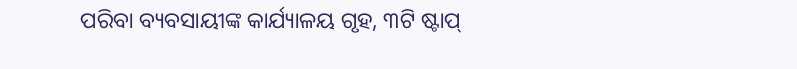ପରିବା ବ୍ୟବସାୟୀଙ୍କ କାର୍ଯ୍ୟାଳୟ ଗୃହ, ୩ଟି ଷ୍ଟାପ୍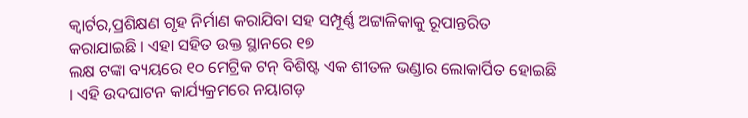କ୍ୱାର୍ଟର,ପ୍ରଶିକ୍ଷଣ ଗୃହ ନିର୍ମାଣ କରାଯିବା ସହ ସମ୍ପୂର୍ଣ୍ଣ ଅଟ୍ଟାଳିକାକୁ ରୂପାନ୍ତରିତ କରାଯାଇଛି । ଏହା ସହିତ ଉକ୍ତ ସ୍ଥାନରେ ୧୭
ଲକ୍ଷ ଟଙ୍କା ବ୍ୟୟରେ ୧୦ ମେଟ୍ରିକ ଟନ୍ ବିଶିଷ୍ଟ ଏକ ଶୀତଳ ଭଣ୍ଡାର ଲୋକାର୍ପିତ ହୋଇଛି । ଏହି ଉଦଘାଟନ କାର୍ଯ୍ୟକ୍ରମରେ ନୟାଗଡ଼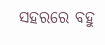ସହରରେ ବହୁ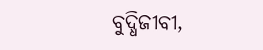ବୁଦ୍ଧିଜୀବୀ,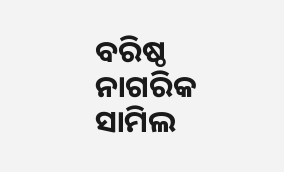ବରିଷ୍ଠ ନାଗରିକ ସାମିଲ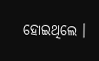ହୋଇଥିଲେ ।